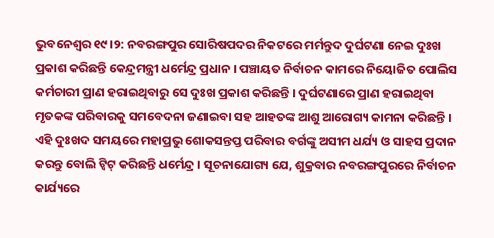ଭୁବନେଶ୍ବର ୧୯।୨: ନବରଙ୍ଗପୁର ସୋରିଷପଦର ନିକଟରେ ମର୍ମନ୍ତୁଦ ଦୁର୍ଘଟଣା ନେଇ ଦୁଃଖ ପ୍ରକାଶ କରିଛନ୍ତି କେନ୍ଦ୍ରମନ୍ତ୍ରୀ ଧର୍ମେନ୍ଦ୍ର ପ୍ରଧାନ । ପଞ୍ଚାୟତ ନିର୍ବାଚନ କାମରେ ନିୟୋଜିତ ପୋଲିସ କର୍ମଚାରୀ ପ୍ରାଣ ହରାଇଥିବାରୁ ସେ ଦୁଃଖ ପ୍ରକାଶ କରିଛନ୍ତି । ଦୁର୍ଘଟଣାରେ ପ୍ରାଣ ହରାଇଥିବା ମୃତକଙ୍କ ପରିବାରକୁ ସମବେଦନା ଜଣାଇବା ସହ ଆହତଙ୍କ ଆଶୁ ଆରୋଗ୍ୟ କାମନା କରିଛନ୍ତି । ଏହି ଦୁଃଖଦ ସମୟରେ ମହାପ୍ରଭୁ ଶୋକସନ୍ତପ୍ତ ପରିବାର ବର୍ଗଙ୍କୁ ଅସୀମ ଧର୍ଯ୍ୟ ଓ ସାହସ ପ୍ରଦାନ କରନ୍ତୁ ବୋଲି ଟ୍ବିଟ୍ କରିଛନ୍ତି ଧର୍ମେନ୍ଦ୍ର । ସୂଚନାଯୋଗ୍ୟ ଯେ, ଶୁକ୍ରବାର ନବରଙ୍ଗପୁରରେ ନିର୍ବାଚନ କାର୍ଯ୍ୟରେ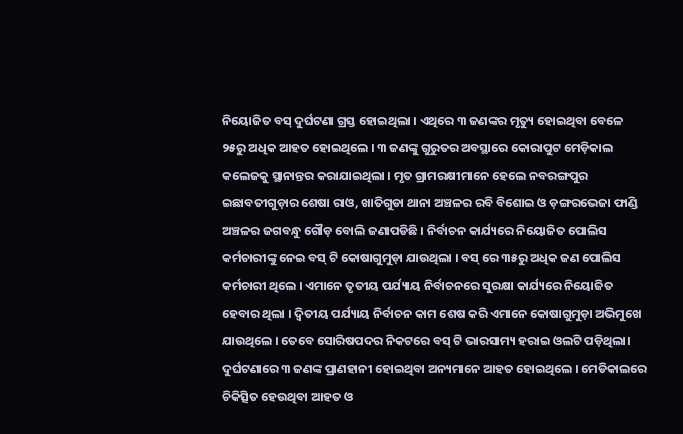ନିୟୋଜିତ ବସ୍ ଦୁର୍ଘଟଣା ଗ୍ରସ୍ତ ହୋଇଥିଲା । ଏଥିରେ ୩ ଜଣଙ୍କର ମୃତ୍ୟୁ ହୋଇଥିବା ବେଳେ ୨୫ରୁ ଅଧିକ ଆହତ ହୋଇଥିଲେ । ୩ ଜଣଙ୍କୁ ଗୁରୁତର ଅବସ୍ଥାରେ କୋରାପୁଟ ମେଡ଼ିକାଲ କଲେଜକୁ ସ୍ଥାନାନ୍ତର କରାଯାଇଥିଲା । ମୃତ ଗ୍ରାମରକ୍ଷୀମାନେ ହେଲେ ନବରଙ୍ଗପୁର ଇଛାବତୀଗୁଡ଼ାର ଶେଷା ରାଓ, ଖାତିଗୁଡା ଥାନା ଅଞ୍ଚଳର ରବି ବିଶୋଇ ଓ ଡ଼ଙ୍ଗରଭେଜା ଫାଣ୍ଡି ଅଞ୍ଚଳର ଜଗବନ୍ଧୁ ଗୌଡ଼ ବୋଲି ଜଣାପଡିଛି । ନିର୍ବାଚନ କାର୍ଯ୍ୟରେ ନିୟୋଜିତ ପୋଲିସ କର୍ମଚାରୀଙ୍କୁ ନେଇ ବସ୍ ଟି କୋଷାଗୁମୁଡ଼ା ଯାଉଥିଲା । ବସ୍ ରେ ୩୫ରୁ ଅଧିକ ଜଣ ପୋଲିସ କର୍ମଚାରୀ ଥିଲେ । ଏମାନେ ତୃତୀୟ ପର୍ଯ୍ୟାୟ ନିର୍ବାଚନରେ ସୁରକ୍ଷା କାର୍ଯ୍ୟରେ ନିୟୋଜିତ ହେବାର ଥିଲା । ଦ୍ବିତୀୟ ପର୍ଯ୍ୟାୟ ନିର୍ବାଚନ କାମ ଶେଷ କରି ଏମାନେ କୋଷାଗୁମୁଡ଼ା ଅଭିମୁଖେ ଯାଉଥିଲେ । ତେବେ ସୋରିଷପଦର ନିକଟରେ ବସ୍ ଟି ଭାରସାମ୍ୟ ହରାଇ ଓଲଟି ପଡ଼ିଥିଲା। ଦୁର୍ଘଟଣାରେ ୩ ଜଣଙ୍କ ପ୍ରାଣହାନୀ ହୋଇଥିବା ଅନ୍ୟମାନେ ଆହତ ହୋଇଥିଲେ । ମେଡିକାଲରେ ଚିକିତ୍ସିତ ହେଉଥିବା ଆହତ ଓ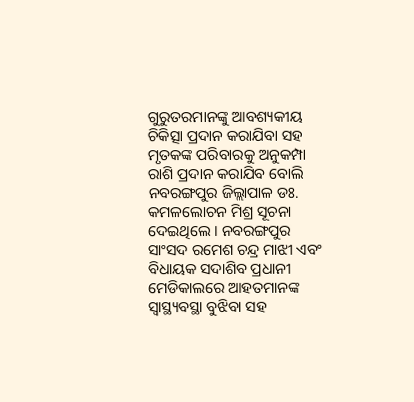ଗୁରୁତରମାନଙ୍କୁ ଆବଶ୍ୟକୀୟ ଚିକିତ୍ସା ପ୍ରଦାନ କରାଯିବା ସହ ମୃତକଙ୍କ ପରିବାରକୁ ଅନୁକମ୍ପା ରାଶି ପ୍ରଦାନ କରାଯିବ ବୋଲି ନବରଙ୍ଗପୁର ଜିଲ୍ଲାପାଳ ଡଃ. କମଳଲୋଚନ ମିଶ୍ର ସୂଚନା ଦେଇଥିଲେ । ନବରଙ୍ଗପୁର ସାଂସଦ ରମେଶ ଚନ୍ଦ୍ର ମାଝୀ ଏବଂ ବିଧାୟକ ସଦାଶିବ ପ୍ରଧାନୀ ମେଡିକାଲରେ ଆହତମାନଙ୍କ ସ୍ୱାସ୍ଥ୍ୟବସ୍ଥା ବୁଝିବା ସହ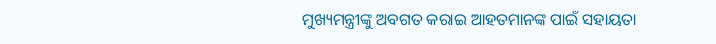ମୁଖ୍ୟମନ୍ତ୍ରୀଙ୍କୁ ଅବଗତ କରାଇ ଆହତମାନଙ୍କ ପାଇଁ ସହାୟତା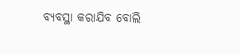ବ୍ୟବସ୍ଥା କରାଯିବ ବୋଲି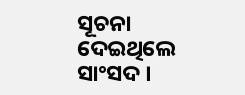ସୂଚନା ଦେଇଥିଲେ ସାଂସଦ ।